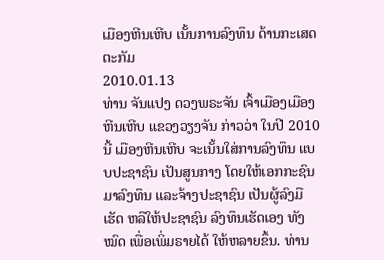ເມືອງຫີນເຫີບ ເນັ້ນການລົງທຶນ ດ້ານກະເສດຕະກັມ
2010.01.13
ທ່ານ ຈັນແປງ ດວງພຣະຈັນ ເຈົ້າເມືອງເມືອງຫີນເຫີບ ແຂວງວຽງຈັນ ກ່າວວ່າ ໃນປີ 2010 ນີ້ ເມືອງຫີນເຫີບ ຈະເນັ້ນໃສ່ການລົງທຶນ ແບບປະຊາຊົນ ເປັນສູນກາງ ໂດຍໃຫ້ເອກກະຊົນ ມາລົງທຶນ ແລະຈ້າງປະຊາຊົນ ເປັນຜູ້ລົງມືເຮັດ ຫລືໃຫ້ປະຊາຊົນ ລົງທຶນເຮັດເອງ ທັງໝົດ ເພື່ອເພິ່ມຣາຍໄດ້ ໃຫ້ຫລາຍຂຶ້ນ. ທ່ານ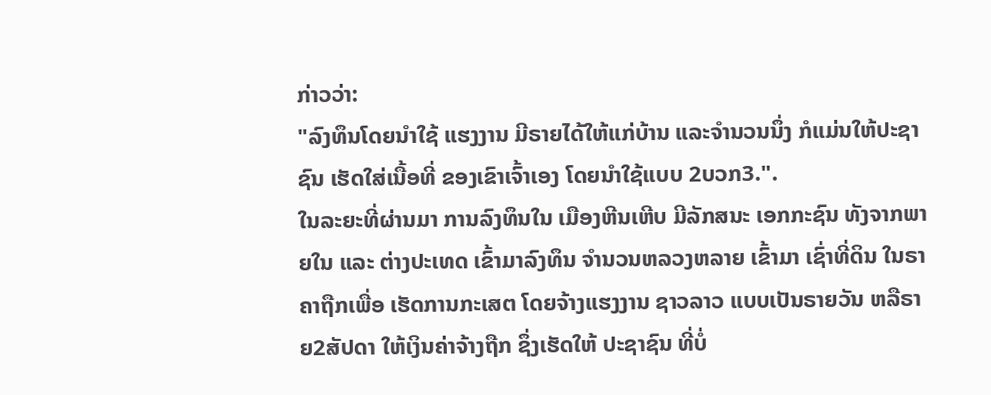ກ່າວວ່າ:
"ລົງທຶນໂດຍນໍາໃຊ້ ແຮງງານ ມີຣາຍໄດ້ໃຫ້ແກ່ບ້ານ ແລະຈໍານວນນຶ່ງ ກໍແມ່ນໃຫ້ປະຊາຊົນ ເຮັດໃສ່ເນື້ອທີ່ ຂອງເຂົາເຈົ້າເອງ ໂດຍນໍາໃຊ້ແບບ 2ບວກ3.".
ໃນລະຍະທີ່ຜ່ານມາ ການລົງທຶນໃນ ເມືອງຫີນເຫີບ ມີລັກສນະ ເອກກະຊົນ ທັງຈາກພາຍໃນ ແລະ ຕ່າງປະເທດ ເຂົ້າມາລົງທຶນ ຈໍານວນຫລວງຫລາຍ ເຂົ້າມາ ເຊົ່າທີ່ດິນ ໃນຣາຄາຖືກເພື່ອ ເຮັດການກະເສຕ ໂດຍຈ້າງແຮງງານ ຊາວລາວ ແບບເປັນຣາຍວັນ ຫລືຣາຍ2ສັປດາ ໃຫ້ເງິນຄ່າຈ້າງຖືກ ຊຶ່ງເຮັດໃຫ້ ປະຊາຊົນ ທີ່ບໍ່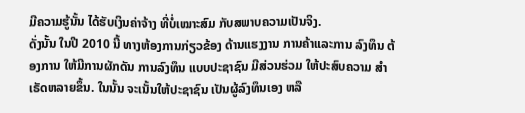ມີຄວາມຮູ້ນັ້ນ ໄດ້ຮັບເງິນຄ່າຈ້າງ ທີ່ບໍ່ເໝາະສົມ ກັບສພາບຄວາມເປັນຈິງ.
ດັ່ງນັ້ນ ໃນປີ 2010 ນີ້ ທາງຫ້ອງການກ່ຽວຂ້ອງ ດ້ານແຮງງານ ການຄ້າແລະການ ລົງທຶນ ຕ້ອງການ ໃຫ້ມີການຜັກດັນ ການລົງທຶນ ແບບປະຊາຊົນ ມີສ່ວນຮ່ວມ ໃຫ້ປະສົບຄວາມ ສໍາເຣັດຫລາຍຂຶ້ນ. ໃນນັ້ນ ຈະເນັ້ນໃຫ້ປະຊາຊົນ ເປັນຜູ້ລົງທຶນເອງ ຫລື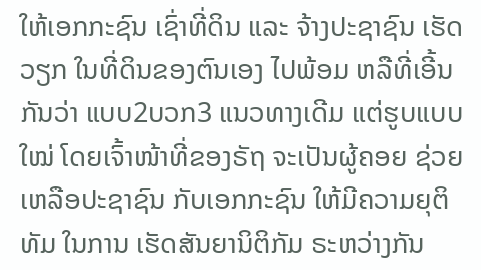ໃຫ້ເອກກະຊົນ ເຊົ່າທີ່ດິນ ແລະ ຈ້າງປະຊາຊົນ ເຮັດວຽກ ໃນທີ່ດິນຂອງຕົນເອງ ໄປພ້ອມ ຫລືທີ່ເອີ້ນກັນວ່າ ແບບ2ບວກ3 ແນວທາງເດີມ ແຕ່ຮູບແບບໃໝ່ ໂດຍເຈົ້າໜ້າທີ່ຂອງຣັຖ ຈະເປັນຜູ້ຄອຍ ຊ່ວຍເຫລືອປະຊາຊົນ ກັບເອກກະຊົນ ໃຫ້ມີຄວາມຍຸຕິທັມ ໃນການ ເຮັດສັນຍານິຕິກັມ ຣະຫວ່າງກັນ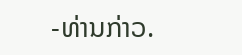-ທ່ານກ່າວ.